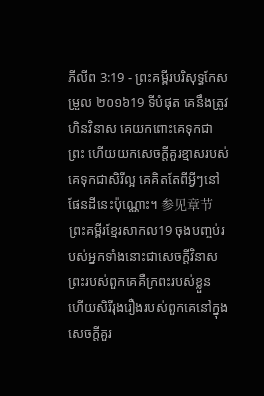ភីលីព 3:19 - ព្រះគម្ពីរបរិសុទ្ធកែសម្រួល ២០១៦19 ទីបំផុត គេនឹងត្រូវហិនវិនាស គេយកពោះគេទុកជាព្រះ ហើយយកសេចក្ដីគួរខ្មាសរបស់គេទុកជាសិរីល្អ គេគិតតែពីអ្វីៗនៅផែនដីនេះប៉ុណ្ណោះ។ 参见章节ព្រះគម្ពីរខ្មែរសាកល19 ចុងបញ្ចប់របស់អ្នកទាំងនោះជាសេចក្ដីវិនាស ព្រះរបស់ពួកគេគឺក្រពះរបស់ខ្លួន ហើយសិរីរុងរឿងរបស់ពួកគេនៅក្នុងសេចក្ដីគួរ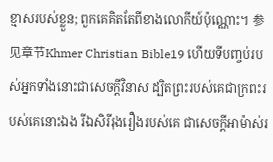ខ្មាសរបស់ខ្លួន; ពួកគេគិតតែពីខាងលោកីយ៍ប៉ុណ្ណោះ។ 参见章节Khmer Christian Bible19 ហើយទីបញ្ចប់របស់អ្នកទាំងនោះជាសេចក្ដីវិនាស ដ្បិតព្រះរបស់គេជាក្រពះរបស់គេនោះឯង រីឯសិរីរុងរឿងរបស់គេ ជាសេចក្ដីអាម៉ាស់រ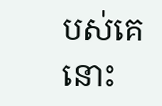បស់គេនោះ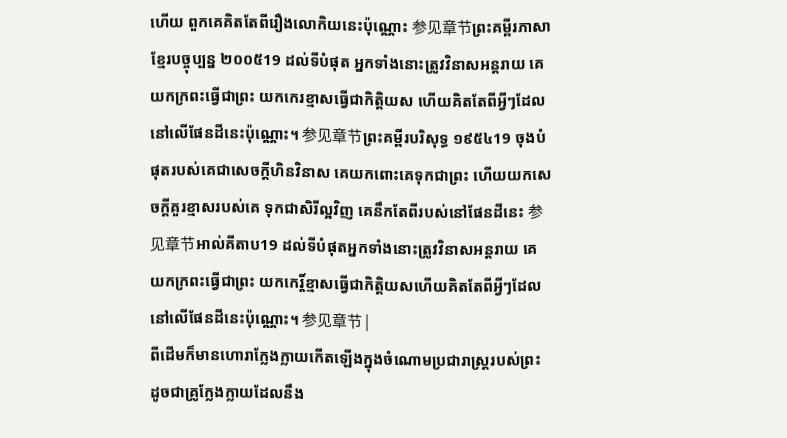ហើយ ពួកគេគិតតែពីរឿងលោកិយនេះប៉ុណ្ណោះ 参见章节ព្រះគម្ពីរភាសាខ្មែរបច្ចុប្បន្ន ២០០៥19 ដល់ទីបំផុត អ្នកទាំងនោះត្រូវវិនាសអន្តរាយ គេយកក្រពះធ្វើជាព្រះ យកកេរខ្មាសធ្វើជាកិត្តិយស ហើយគិតតែពីអ្វីៗដែលនៅលើផែនដីនេះប៉ុណ្ណោះ។ 参见章节ព្រះគម្ពីរបរិសុទ្ធ ១៩៥៤19 ចុងបំផុតរបស់គេជាសេចក្ដីហិនវិនាស គេយកពោះគេទុកជាព្រះ ហើយយកសេចក្ដីគួរខ្មាសរបស់គេ ទុកជាសិរីល្អវិញ គេនឹកតែពីរបស់នៅផែនដីនេះ 参见章节អាល់គីតាប19 ដល់ទីបំផុតអ្នកទាំងនោះត្រូវវិនាសអន្ដរាយ គេយកក្រពះធ្វើជាព្រះ យកកេរ្ដិ៍ខ្មាសធ្វើជាកិត្ដិយសហើយគិតតែពីអ្វីៗដែលនៅលើផែនដីនេះប៉ុណ្ណោះ។ 参见章节 |
ពីដើមក៏មានហោរាក្លែងក្លាយកើតឡើងក្នុងចំណោមប្រជារាស្ត្ររបស់ព្រះ ដូចជាគ្រូក្លែងក្លាយដែលនឹង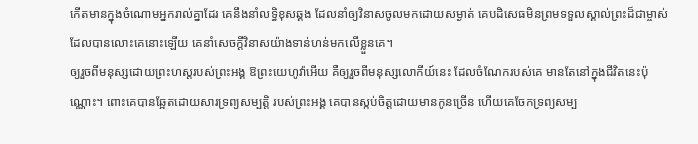កើតមានក្នុងចំណោមអ្នករាល់គ្នាដែរ គេនឹងនាំលទ្ធិខុសឆ្គង ដែលនាំឲ្យវិនាសចូលមកដោយសម្ងាត់ គេបដិសេធមិនព្រមទទួលស្គាល់ព្រះដ៏ជាម្ចាស់ ដែលបានលោះគេនោះឡើយ គេនាំសេចក្ដីវិនាសយ៉ាងទាន់ហន់មកលើខ្លួនគេ។
ឲ្យរួចពីមនុស្សដោយព្រះហស្តរបស់ព្រះអង្គ ឱព្រះយេហូវ៉ាអើយ គឺឲ្យរួចពីមនុស្សលោកីយ៍នេះ ដែលចំណែករបស់គេ មានតែនៅក្នុងជីវិតនេះប៉ុណ្ណោះ។ ពោះគេបានឆ្អែតដោយសារទ្រព្យសម្បត្តិ របស់ព្រះអង្គ គេបានស្កប់ចិត្តដោយមានកូនច្រើន ហើយគេចែកទ្រព្យសម្ប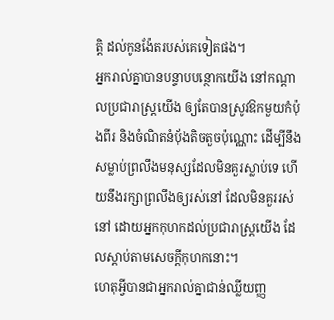ត្តិ ដល់កូនង៉ែតរបស់គេទៀតផង។
អ្នករាល់គ្នាបានបន្ទាបបន្ថោកយើង នៅកណ្ដាលប្រជារាស្ត្រយើង ឲ្យតែបានស្រូវឱកមួយកំប៉ុងពីរ និងចំណិតនំបុ័ងតិចតួចប៉ុណ្ណោះ ដើម្បីនឹងសម្លាប់ព្រលឹងមនុស្សដែលមិនគួរស្លាប់ទេ ហើយនឹងរក្សាព្រលឹងឲ្យរស់នៅ ដែលមិនគួររស់នៅ ដោយអ្នកកុហកដល់ប្រជារាស្ត្រយើង ដែលស្តាប់តាមសេចក្ដីកុហកនោះ។
ហេតុអ្វីបានជាអ្នករាល់គ្នាជាន់ឈ្លីយញ្ញ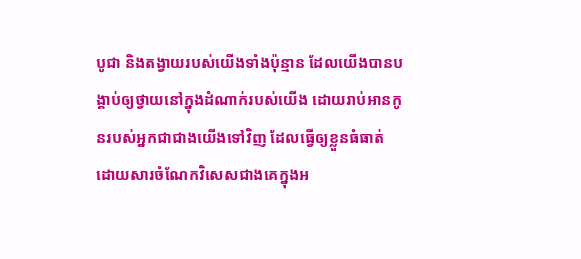បូជា និងតង្វាយរបស់យើងទាំងប៉ុន្មាន ដែលយើងបានបង្គាប់ឲ្យថ្វាយនៅក្នុងដំណាក់របស់យើង ដោយរាប់អានកូនរបស់អ្នកជាជាងយើងទៅវិញ ដែលធ្វើឲ្យខ្លួនធំធាត់ ដោយសារចំណែកវិសេសជាងគេក្នុងអ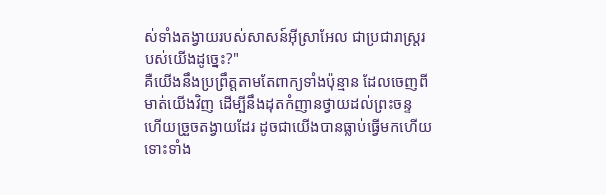ស់ទាំងតង្វាយរបស់សាសន៍អ៊ីស្រាអែល ជាប្រជារាស្ត្ររបស់យើងដូច្នេះ?"
គឺយើងនឹងប្រព្រឹត្តតាមតែពាក្យទាំងប៉ុន្មាន ដែលចេញពីមាត់យើងវិញ ដើម្បីនឹងដុតកំញានថ្វាយដល់ព្រះចន្ទ ហើយច្រួចតង្វាយដែរ ដូចជាយើងបានធ្លាប់ធ្វើមកហើយ ទោះទាំង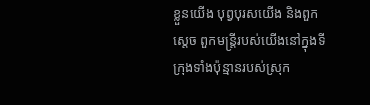ខ្លួនយើង បុព្វបុរសយើង និងពួកស្តេច ពួកមន្ត្រីរបស់យើងនៅក្នុងទីក្រុងទាំងប៉ុន្មានរបស់ស្រុក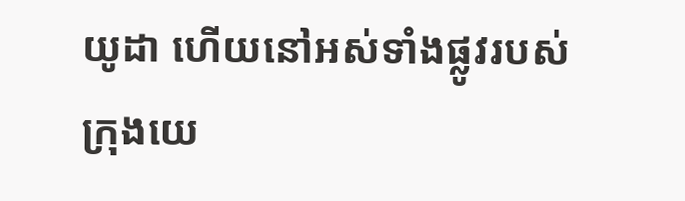យូដា ហើយនៅអស់ទាំងផ្លូវរបស់ក្រុងយេ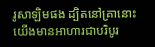រូសាឡិមផង ដ្បិតនៅគ្រានោះ យើងមានអាហារជាបរិបូរ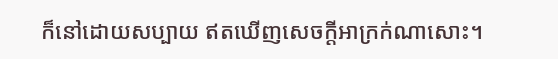ក៏នៅដោយសប្បាយ ឥតឃើញសេចក្ដីអាក្រក់ណាសោះ។